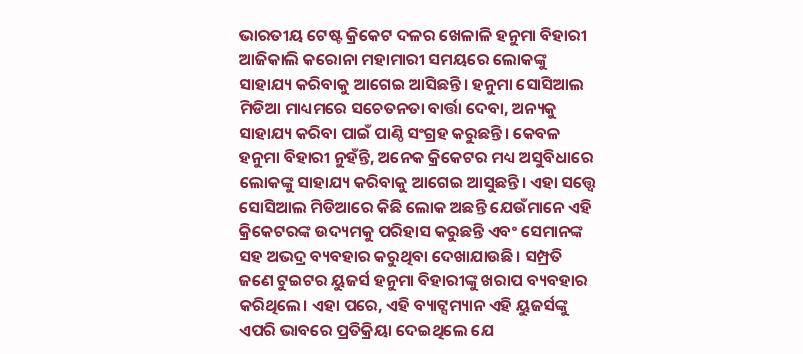ଭାରତୀୟ ଟେଷ୍ଟ କ୍ରିକେଟ ଦଳର ଖେଳାଳି ହନୁମା ବିହାରୀ ଆଜିକାଲି କରୋନା ମହାମାରୀ ସମୟରେ ଲୋକଙ୍କୁ ସାହାଯ୍ୟ କରିବାକୁ ଆଗେଇ ଆସିଛନ୍ତି। ହନୁମା ସୋସିଆଲ ମିଡିଆ ମାଧ୍ୟମରେ ସଚେତନତା ବାର୍ତ୍ତା ଦେବା, ଅନ୍ୟକୁ ସାହାଯ୍ୟ କରିବା ପାଇଁ ପାଣ୍ଠି ସଂଗ୍ରହ କରୁଛନ୍ତି। କେବଳ ହନୁମା ବିହାରୀ ନୁହଁନ୍ତି, ଅନେକ କ୍ରିକେଟର ମଧ୍ୟ ଅସୁବିଧାରେ ଲୋକଙ୍କୁ ସାହାଯ୍ୟ କରିବାକୁ ଆଗେଇ ଆସୁଛନ୍ତି। ଏହା ସତ୍ତ୍ୱେ ସୋସିଆଲ ମିଡିଆରେ କିଛି ଲୋକ ଅଛନ୍ତି ଯେଉଁମାନେ ଏହି କ୍ରିକେଟରଙ୍କ ଉଦ୍ୟମକୁ ପରିହାସ କରୁଛନ୍ତି ଏବଂ ସେମାନଙ୍କ ସହ ଅଭଦ୍ର ବ୍ୟବହାର କରୁଥିବା ଦେଖାଯାଉଛି। ସମ୍ପ୍ରତି ଜଣେ ଟୁଇଟର ୟୁଜର୍ସ ହନୁମା ବିହାରୀଙ୍କୁ ଖରାପ ବ୍ୟବହାର କରିଥିଲେ। ଏହା ପରେ, ଏହି ବ୍ୟାଟ୍ସମ୍ୟାନ ଏହି ୟୁଜର୍ସଙ୍କୁ ଏପରି ଭାବରେ ପ୍ରତିକ୍ରିୟା ଦେଇଥିଲେ ଯେ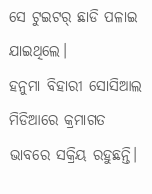ସେ ଟୁଇଟର୍ ଛାଡି ପଳାଇ ଯାଇଥିଲେ।
ହନୁମା ବିହାରୀ ସୋସିଆଲ ମିଡିଆରେ କ୍ରମାଗତ ଭାବରେ ସକ୍ରିୟ ରହୁଛନ୍ତି।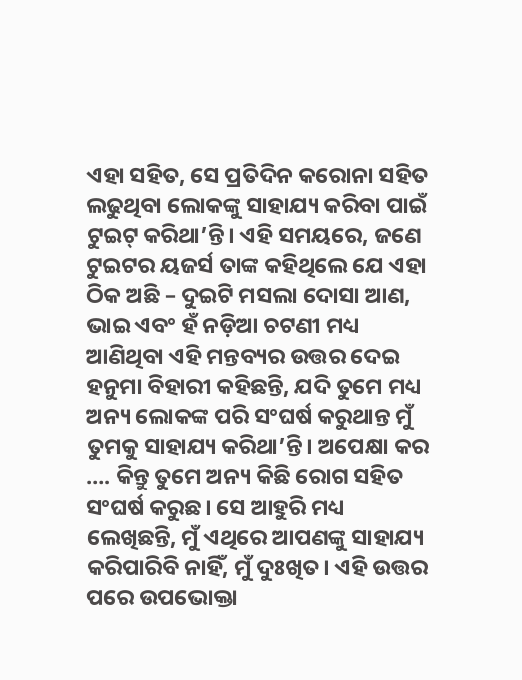ଏହା ସହିତ, ସେ ପ୍ରତିଦିନ କରୋନା ସହିତ ଲଢୁଥିବା ଲୋକଙ୍କୁ ସାହାଯ୍ୟ କରିବା ପାଇଁ ଟୁଇଟ୍ କରିଥା’ନ୍ତି। ଏହି ସମୟରେ, ଜଣେ ଟୁଇଟର ୟଜର୍ସ ତାଙ୍କ କହିଥିଲେ ଯେ ଏହା ଠିକ ଅଛି – ଦୁଇଟି ମସଲା ଦୋସା ଆଣ, ଭାଇ ଏବଂ ହଁ ନଡ଼ିଆ ଚଟଣୀ ମଧ୍ୟ ଆଣିଥିବା ଏହି ମନ୍ତବ୍ୟର ଉତ୍ତର ଦେଇ ହନୁମା ବିହାରୀ କହିଛନ୍ତି, ଯଦି ତୁମେ ମଧ୍ୟ ଅନ୍ୟ ଲୋକଙ୍କ ପରି ସଂଘର୍ଷ କରୁଥାନ୍ତ ମୁଁ ତୁମକୁ ସାହାଯ୍ୟ କରିଥା’ନ୍ତି। ଅପେକ୍ଷା କର …. କିନ୍ତୁ ତୁମେ ଅନ୍ୟ କିଛି ରୋଗ ସହିତ ସଂଘର୍ଷ କରୁଛ। ସେ ଆହୁରି ମଧ୍ୟ ଲେଖିଛନ୍ତି, ମୁଁ ଏଥିରେ ଆପଣଙ୍କୁ ସାହାଯ୍ୟ କରିପାରିବି ନାହିଁ, ମୁଁ ଦୁଃଖିତ। ଏହି ଉତ୍ତର ପରେ ଉପଭୋକ୍ତା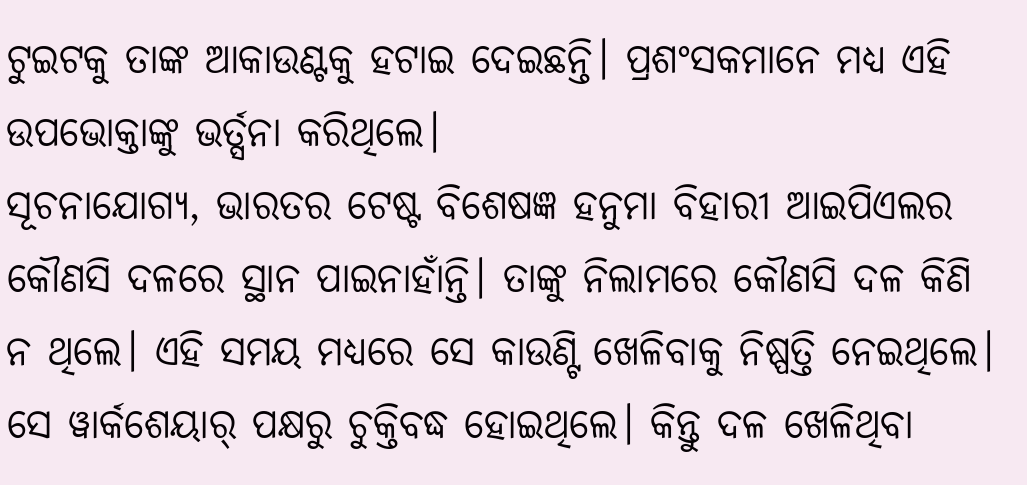ଟୁଇଟକୁ ତାଙ୍କ ଆକାଉଣ୍ଟକୁ ହଟାଇ ଦେଇଛନ୍ତି। ପ୍ରଶଂସକମାନେ ମଧ୍ୟ ଏହି ଉପଭୋକ୍ତାଙ୍କୁ ଭର୍ତ୍ସନା କରିଥିଲେ।
ସୂଚନାଯୋଗ୍ୟ, ଭାରତର ଟେଷ୍ଟ ବିଶେଷଜ୍ଞ ହନୁମା ବିହାରୀ ଆଇପିଏଲର କୌଣସି ଦଳରେ ସ୍ଥାନ ପାଇନାହାଁନ୍ତି। ତାଙ୍କୁ ନିଲାମରେ କୌଣସି ଦଳ କିଣି ନ ଥିଲେ। ଏହି ସମୟ ମଧ୍ୟରେ ସେ କାଉଣ୍ଟି ଖେଳିବାକୁ ନିଷ୍ପତ୍ତି ନେଇଥିଲେ। ସେ ୱାର୍କଶେୟାର୍ ପକ୍ଷରୁ ଚୁକ୍ତିବଦ୍ଧ ହୋଇଥିଲେ। କିନ୍ତୁ ଦଳ ଖେଳିଥିବା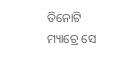ତିନୋଟି ମ୍ୟାଚ୍ରେ ସେ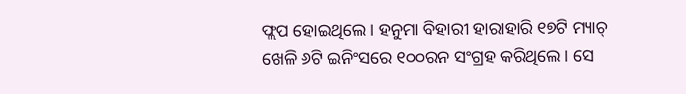ଫ୍ଲପ ହୋଇଥିଲେ। ହନୁମା ବିହାରୀ ହାରାହାରି ୧୭ଟି ମ୍ୟାଚ୍ ଖେଳି ୬ଟି ଇନିଂସରେ ୧୦୦ରନ ସଂଗ୍ରହ କରିଥିଲେ। ସେ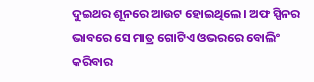ଦୁଇଥର ଶୂନରେ ଆଉଟ ହୋଇଥିଲେ। ଅଫ ସ୍ପିନର ଭାବରେ ସେ ମାତ୍ର ଗୋଟିଏ ଓଭରରେ ବୋଲିଂ କରିବାର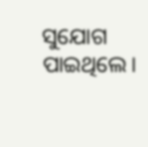ସୁଯୋଗ ପାଇଥିଲେ।